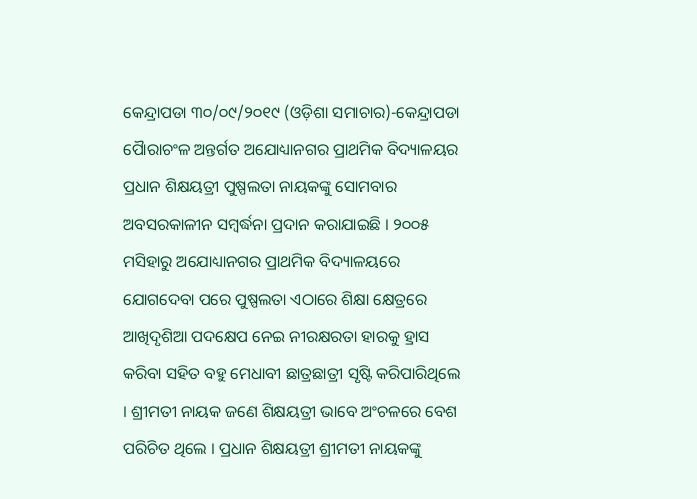କେନ୍ଦ୍ରାପଡା ୩୦/୦୯/୨୦୧୯ (ଓଡ଼ିଶା ସମାଚାର)-କେନ୍ଦ୍ରାପଡା ପୈାରାଚଂଳ ଅନ୍ତର୍ଗତ ଅଯୋଧ୍ୟାନଗର ପ୍ରାଥମିକ ବିଦ୍ୟାଳୟର ପ୍ରଧାନ ଶିକ୍ଷୟତ୍ରୀ ପୁଷ୍ପଲତା ନାୟକଙ୍କୁ ସୋମବାର ଅବସରକାଳୀନ ସମ୍ବର୍ଦ୍ଧନା ପ୍ରଦାନ କରାଯାଇଛି । ୨୦୦୫ ମସିହାରୁ ଅଯୋଧ୍ୟାନଗର ପ୍ରାଥମିକ ବିଦ୍ୟାଳୟରେ ଯୋଗଦେବା ପରେ ପୁଷ୍ପଲତା ଏଠାରେ ଶିକ୍ଷା କ୍ଷେତ୍ରରେ ଆଖିଦୃଶିଆ ପଦକ୍ଷେପ ନେଇ ନୀରକ୍ଷରତା ହାରକୁ ହ୍ରାସ କରିବା ସହିତ ବହୁ ମେଧାବୀ ଛାତ୍ରଛାତ୍ରୀ ସୃଷ୍ଟି କରିପାରିଥିଲେ । ଶ୍ରୀମତୀ ନାୟକ ଜଣେ ଶିକ୍ଷୟତ୍ରୀ ଭାବେ ଅଂଚଳରେ ବେଶ ପରିଚିତ ଥିଲେ । ପ୍ରଧାନ ଶିକ୍ଷୟତ୍ରୀ ଶ୍ରୀମତୀ ନାୟକଙ୍କୁ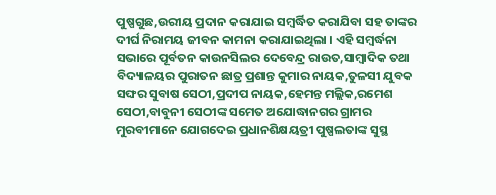ପୁଷ୍ପଗୁଛ,ଉରୀୟ ପ୍ରଦାନ କରାଯାଇ ସମ୍ବର୍ଦ୍ଧିତ କରାଯିବା ସହ ତାଙ୍କର ଦୀର୍ଘ ନିରାମୟ ଜୀବନ କାମନା କରାଯାଇଥିଲା । ଏହି ସମ୍ବର୍ଦ୍ଧନା ସଭାରେ ପୂର୍ବତନ କାଉନସିଲର ଦେବେନ୍ଦ୍ର ରାଉତ,ସାମ୍ବାଦିକ ତଥା ବିଦ୍ୟାଳୟର ପୁରାତନ ଛାତ୍ର ପ୍ରଶାନ୍ତ କୁମାର ନାୟକ,ତୁଳସୀ ଯୁବକ ସଙ୍ଘର ସୁବାଷ ସେଠୀ,ପ୍ରଦୀପ ନାୟକ,ହେମନ୍ତ ମଲ୍ଲିକ,ରମେଶ ସେଠୀ,ବାବୁନୀ ସେଠୀଙ୍କ ସମେତ ଅଯୋଦ୍ଧାନଗର ଗ୍ରାମର ମୁରବୀମାନେ ଯୋଗଦେଇ ପ୍ରଧାନଶିକ୍ଷୟତ୍ରୀ ପୁଷ୍ପଲତାଙ୍କ ସୁସ୍ଥ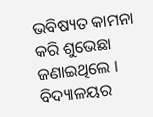ଭବିଷ୍ୟତ କାମନା କରି ଶୁଭେଛା ଜଣାଇଥିଲେ । ବିଦ୍ୟାଳୟର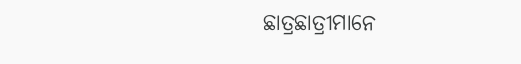ଛାତ୍ରଛାତ୍ରୀମାନେ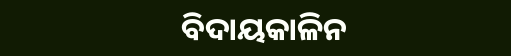ବିଦାୟକାଳିନ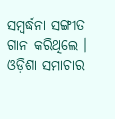ସମ୍ବର୍ଦ୍ଧନା ସଙ୍ଗୀତ ଗାନ କରିଥିଲେ । ଓଡ଼ିଶା ସମାଚାର